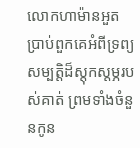លោកហាម៉ានអួតប្រាប់ពួកគេអំពីទ្រព្យសម្បត្តិដ៏ស្ដុកស្ដម្ភរបស់គាត់ ព្រមទាំងចំនួនកូន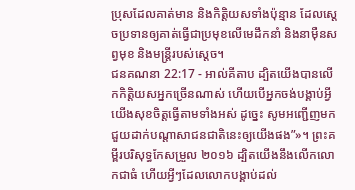ប្រុសដែលគាត់មាន និងកិត្តិយសទាំងប៉ុន្មាន ដែលស្ដេចប្រទានឲ្យគាត់ធ្វើជាប្រមុខលើមេដឹកនាំ និងនាម៉ឺនសព្វមុខ និងមន្ត្រីរបស់ស្ដេច។
ជនគណនា 22:17 - អាល់គីតាប ដ្បិតយើងបានលើកកិត្តិយសអ្នកច្រើនណាស់ ហើយបើអ្នកចង់បង្គាប់អ្វី យើងសុខចិត្តធ្វើតាមទាំងអស់ ដូច្នេះ សូមអញ្ជើញមកជួយដាក់បណ្តាសាជនជាតិនេះឲ្យយើងផង”»។ ព្រះគម្ពីរបរិសុទ្ធកែសម្រួល ២០១៦ ដ្បិតយើងនឹងលើកលោកជាធំ ហើយអ្វីៗដែលលោកបង្គាប់ដល់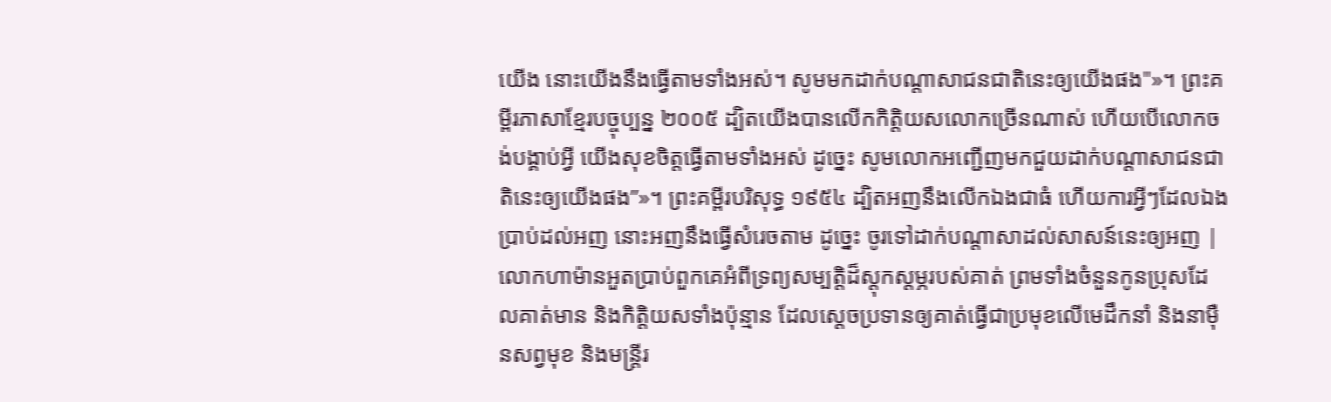យើង នោះយើងនឹងធ្វើតាមទាំងអស់។ សូមមកដាក់បណ្ដាសាជនជាតិនេះឲ្យយើងផង"»។ ព្រះគម្ពីរភាសាខ្មែរបច្ចុប្បន្ន ២០០៥ ដ្បិតយើងបានលើកកិត្តិយសលោកច្រើនណាស់ ហើយបើលោកចង់បង្គាប់អ្វី យើងសុខចិត្តធ្វើតាមទាំងអស់ ដូច្នេះ សូមលោកអញ្ជើញមកជួយដាក់បណ្ដាសាជនជាតិនេះឲ្យយើងផង”»។ ព្រះគម្ពីរបរិសុទ្ធ ១៩៥៤ ដ្បិតអញនឹងលើកឯងជាធំ ហើយការអ្វីៗដែលឯងប្រាប់ដល់អញ នោះអញនឹងធ្វើសំរេចតាម ដូច្នេះ ចូរទៅដាក់បណ្តាសាដល់សាសន៍នេះឲ្យអញ |
លោកហាម៉ានអួតប្រាប់ពួកគេអំពីទ្រព្យសម្បត្តិដ៏ស្ដុកស្ដម្ភរបស់គាត់ ព្រមទាំងចំនួនកូនប្រុសដែលគាត់មាន និងកិត្តិយសទាំងប៉ុន្មាន ដែលស្ដេចប្រទានឲ្យគាត់ធ្វើជាប្រមុខលើមេដឹកនាំ និងនាម៉ឺនសព្វមុខ និងមន្ត្រីរ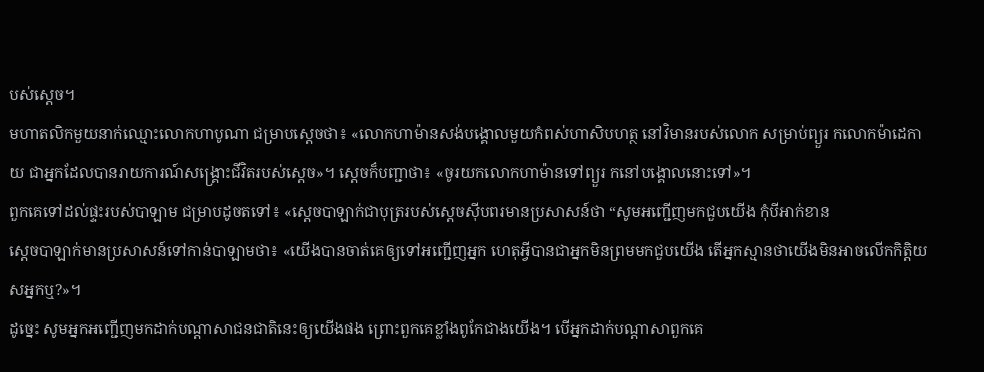បស់ស្ដេច។
មហាតលិកមួយនាក់ឈ្មោះលោកហាបូណា ជម្រាបស្តេចថា៖ «លោកហាម៉ានសង់បង្គោលមួយកំពស់ហាសិបហត្ថ នៅវិមានរបស់លោក សម្រាប់ព្យួរ កលោកម៉ាដេកាយ ជាអ្នកដែលបានរាយការណ៍សង្គ្រោះជីវិតរបស់ស្តេច»។ ស្តេចក៏បញ្ជាថា៖ «ចូរយកលោកហាម៉ានទៅព្យួរ កនៅបង្គោលនោះទៅ»។
ពួកគេទៅដល់ផ្ទះរបស់បាឡាម ជម្រាបដូចតទៅ៖ «ស្តេចបាឡាក់ជាបុត្ររបស់ស្តេចស៊ីបពរមានប្រសាសន៍ថា “សូមអញ្ជើញមកជួបយើង កុំបីអាក់ខាន
ស្តេចបាឡាក់មានប្រសាសន៍ទៅកាន់បាឡាមថា៖ «យើងបានចាត់គេឲ្យទៅអញ្ជើញអ្នក ហេតុអ្វីបានជាអ្នកមិនព្រមមកជួបយើង តើអ្នកស្មានថាយើងមិនអាចលើកកិត្តិយសអ្នកឬ?»។
ដូច្នេះ សូមអ្នកអញ្ជើញមកដាក់បណ្តាសាជនជាតិនេះឲ្យយើងផង ព្រោះពួកគេខ្លាំងពូកែជាងយើង។ បើអ្នកដាក់បណ្តាសាពួកគេ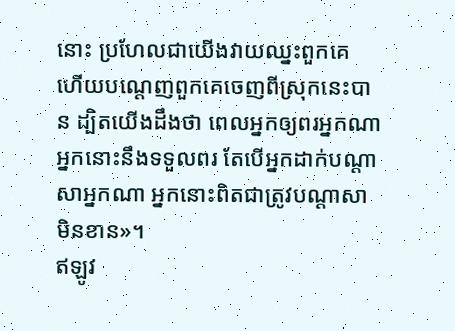នោះ ប្រហែលជាយើងវាយឈ្នះពួកគេ ហើយបណ្តេញពួកគេចេញពីស្រុកនេះបាន ដ្បិតយើងដឹងថា ពេលអ្នកឲ្យពរអ្នកណា អ្នកនោះនឹងទទួលពរ តែបើអ្នកដាក់បណ្តាសាអ្នកណា អ្នកនោះពិតជាត្រូវបណ្តាសាមិនខាន»។
ឥឡូវ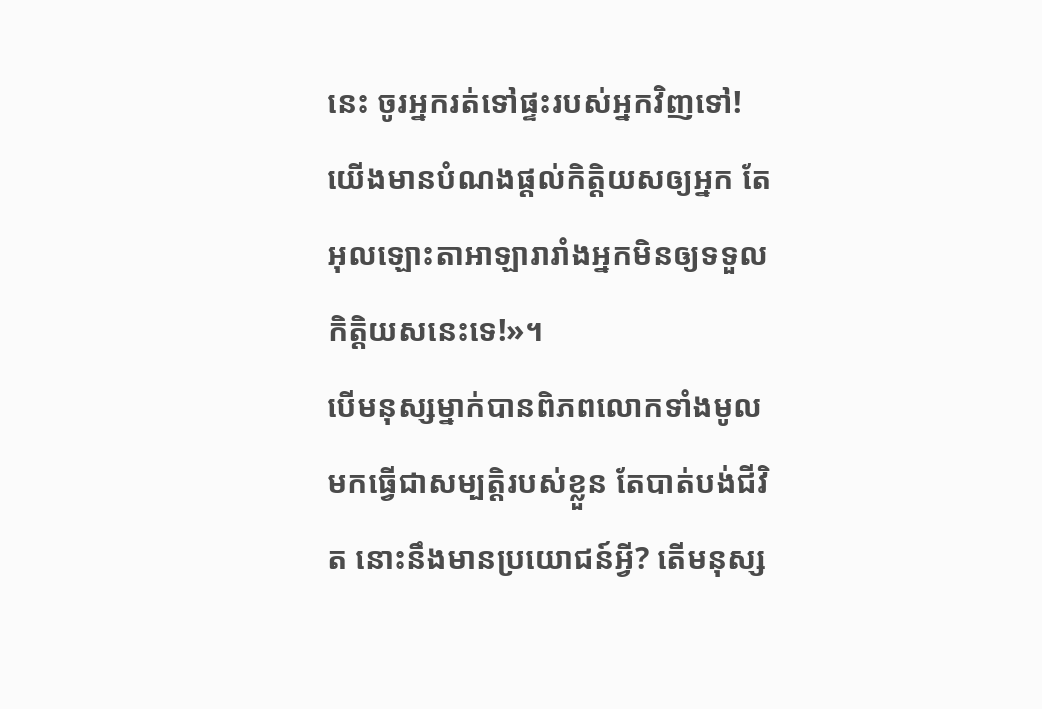នេះ ចូរអ្នករត់ទៅផ្ទះរបស់អ្នកវិញទៅ! យើងមានបំណងផ្តល់កិត្តិយសឲ្យអ្នក តែអុលឡោះតាអាឡារារាំងអ្នកមិនឲ្យទទួលកិត្តិយសនេះទេ!»។
បើមនុស្សម្នាក់បានពិភពលោកទាំងមូល មកធ្វើជាសម្បត្តិរបស់ខ្លួន តែបាត់បង់ជីវិត នោះនឹងមានប្រយោជន៍អ្វី? តើមនុស្ស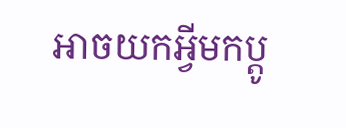អាចយកអ្វីមកប្ដូ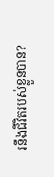រនឹងជីវិតរបស់ខ្លួនបាន?